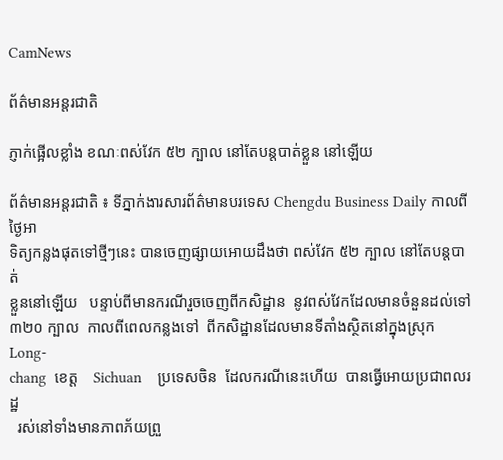CamNews

ព័ត៌មានអន្តរជាតិ

ភ្ញាក់ផ្អើលខ្លាំង ខណៈពស់វែក ៥២ ក្បាល នៅតែបន្តបាត់ខ្លួន នៅឡើយ

ព័ត៌មានអន្តរជាតិ ៖ ទីភ្នាក់ងារសារព័ត៌មានបរទេស Chengdu Business Daily កាលពីថ្ងៃអា
ទិត្យកន្លងផុតទៅថ្មីៗនេះ បានចេញផ្សាយអោយដឹងថា ពស់វែក ៥២ ក្បាល នៅតែបន្តបាត់
ខ្លួននៅឡើយ   បន្ទាប់ពីមានករណីរួចចេញពីកសិដ្ឋាន  នូវពស់វែកដែលមានចំនួនដល់ទៅ
៣២០ ក្បាល  កាលពីពេលកន្លងទៅ  ពីកសិដ្ឋានដែលមានទីតាំងស្ថិតនៅក្នុងស្រុក  Long-
chang  ខេត្ត    Sichuan    ប្រទេសចិន  ដែលករណីនេះហើយ  បានធ្វើអោយប្រជាពលរដ្ឋ
  រស់នៅទាំងមានភាពភ័យព្រួ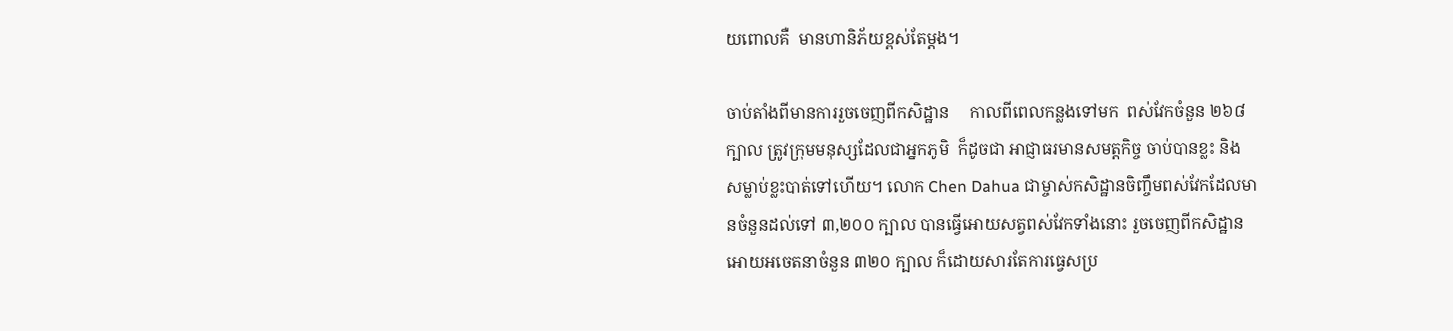យពោលគឺ  មានហានិភ័យខ្ពស់តែម្តង។

ចាប់តាំងពីមានការរួចចេញពីកសិដ្ឋាន     កាលពីពេលកន្លងទៅមក  ពស់វែកចំនួន ២៦៨
ក្បាល ត្រូវក្រុមមនុស្សដែលជាអ្នកភូមិ  ក៏ដូចជា អាជ្ញាធរមានសមត្តកិច្ច ចាប់បានខ្លះ និង
សម្លាប់ខ្លះបាត់ទៅហើយ។ លោក Chen Dahua ជាម្ចាស់កសិដ្ឋានចិញ្ចឹមពស់វែកដែលមា
នចំនួនដល់ទៅ ៣,២០០ ក្បាល បានធ្វើអោយសត្វពស់វែកទាំងនោះ រួចចេញពីកសិដ្ឋាន
អោយអចេតនាចំនួន ៣២០ ក្បាល ក៏ដោយសារតែការធ្វេសប្រ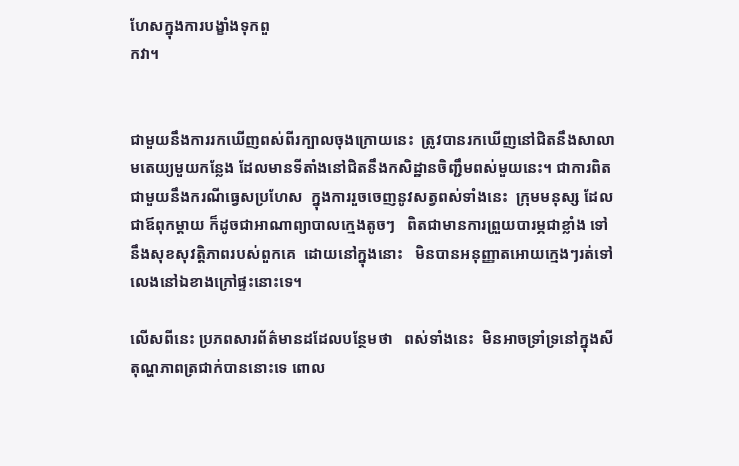ហែសក្នុងការបង្ខាំងទុកពួ
កវា។


ជាមួយនឹងការរកឃើញពស់ពីរក្បាលចុងក្រោយនេះ  ត្រូវបានរកឃើញនៅជិតនឹងសាលា
មតេយ្យមួយកន្លែង ដែលមានទីតាំងនៅជិតនឹងកសិដ្ឋានចិញ្ជឹមពស់មួយនេះ។ ជាការពិត
ជាមួយនឹងករណីធ្វេសប្រហែស  ក្នុងការរួចចេញនូវសត្វពស់ទាំងនេះ  ក្រុមមនុស្ស ដែល
ជាឪពុកម្តាយ ក៏ដូចជាអាណាព្យាបាលក្មេងតូចៗ   ពិតជាមានការព្រួយបារម្ភជាខ្លាំង ទៅ
នឹងសុខសុវត្តិភាពរបស់ពួកគេ  ដោយនៅក្នុងនោះ   មិនបានអនុញ្ញាតអោយក្មេងៗរត់ទៅ
លេងនៅឯខាងក្រៅផ្ទះនោះទេ។

លើសពីនេះ ប្រភពសារព័ត៌មានដដែលបន្ថែមថា   ពស់ទាំងនេះ  មិនអាចទ្រាំទ្រនៅក្នុងសី
តុណ្ហភាពត្រជាក់បាននោះទេ ពោល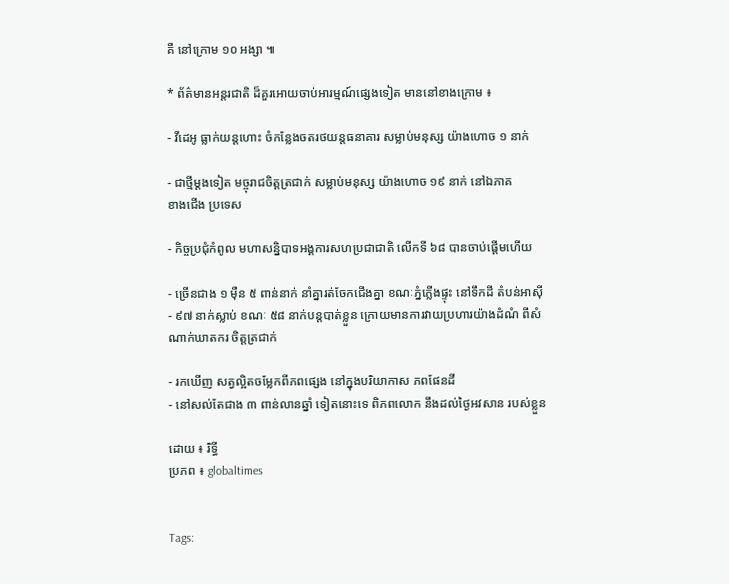គឺ នៅក្រោម ១០ អង្សា ៕

* ព័ត៌មានអន្តរជាតិ ដ៏គួរអោយចាប់អារម្មណ៍ផ្សេងទៀត មាននៅខាងក្រោម ៖

- វីដេអូ ធ្លាក់យន្តហោះ ចំកន្លែងចតរថយន្តធនាគារ សម្លាប់មនុស្ស យ៉ាងហោច ១ នាក់

- ជាថ្មីម្តងទៀត មច្ចុរាជចិត្តត្រជាក់ សម្លាប់មនុស្ស យ៉ាងហោច ១៩ នាក់ នៅឯភាគ
ខាងជើង ប្រទេស

- កិច្ចប្រជុំកំពូល មហាសន្និបាទអង្គការសហប្រជាជាតិ លើកទី ៦៨ បានចាប់ផ្តើមហើយ

- ច្រើនជាង ១ ម៉ឺន ៥ ពាន់នាក់ នាំគ្នារត់ចែកជើងគ្នា ខណៈភ្នំភ្លើងផ្ទុះ នៅទឹកដី តំបន់អាស៊ី
- ៩៧ នាក់ស្លាប់ ខណៈ ៥៨ នាក់បន្តបាត់ខ្លួន ក្រោយមានការវាយប្រហារយ៉ាងដំណំ ពីសំ
ណាក់ឃាតករ ចិត្តត្រជាក់

- រកឃើញ សត្វល្អិតចម្លែកពីភពផ្សេង នៅក្នុងបរិយាកាស ភពផែនដី
- នៅសល់តែជាង ៣ ពាន់លានឆ្នាំ ទៀតនោះទេ ពិភពលោក នឹងដល់ថ្ងៃអវសាន របស់ខ្លួន

ដោយ ៖ រិទ្ធី
ប្រភព ៖ globaltimes


Tags: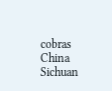cobras China Sichuan